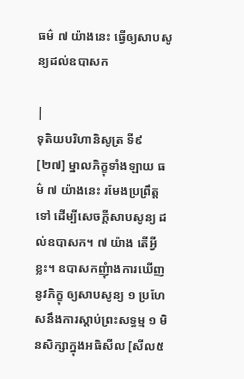ធម៌ ៧ យ៉ាងនេះ ធ្វើឲ្យសាបសូន្យដល់ឧបាសក

|
ទុតិយបរិហានិសូត្រ ទី៩ [២៧] ម្នាលភិក្ខុទាំងឡាយ ធម៌ ៧ យ៉ាងនេះ រមែងប្រព្រឹត្តទៅ ដើម្បីសេចក្តីសាបសូន្យ ដល់ឧបាសក។ ៧ យ៉ាង តើអ្វីខ្លះ។ ឧបាសកញុំាងការឃើញនូវភិក្ខុ ឲ្យសាបសូន្យ ១ ប្រហែសនឹងការស្តាប់ព្រះសទ្ធម្ម ១ មិនសិក្សាក្នុងអធិសីល [សីល៥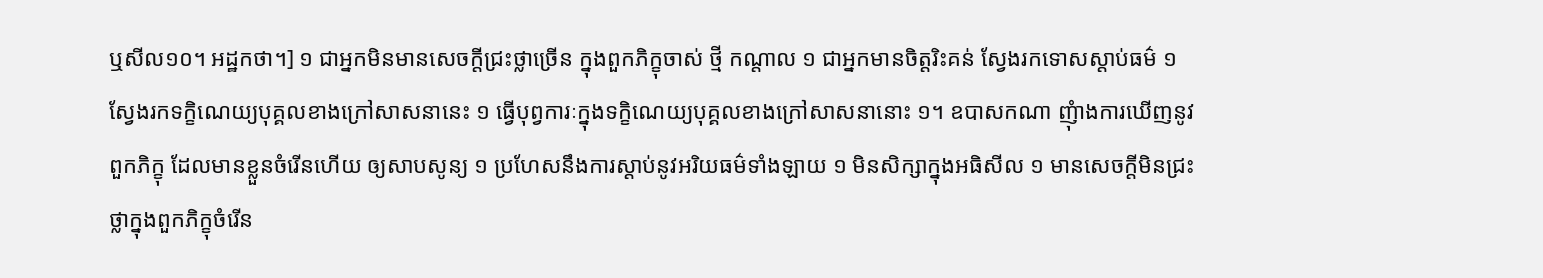ឬសីល១០។ អដ្ឋកថា។] ១ ជាអ្នកមិនមានសេចក្តីជ្រះថ្លាច្រើន ក្នុងពួកភិក្ខុចាស់ ថ្មី កណ្តាល ១ ជាអ្នកមានចិត្តរិះគន់ ស្វែងរកទោសស្តាប់ធម៌ ១ ស្វែងរកទក្ខិណេយ្យបុគ្គលខាងក្រៅសាសនានេះ ១ ធ្វើបុព្វការៈក្នុងទក្ខិណេយ្យបុគ្គលខាងក្រៅសាសនានោះ ១។ ឧបាសកណា ញុំាងការឃើញនូវពួកភិក្ខុ ដែលមានខ្លួនចំរើនហើយ ឲ្យសាបសូន្យ ១ ប្រហែសនឹងការស្តាប់នូវអរិយធម៌ទាំងឡាយ ១ មិនសិក្សាក្នុងអធិសីល ១ មានសេចក្តីមិនជ្រះថ្លាក្នុងពួកភិក្ខុចំរើន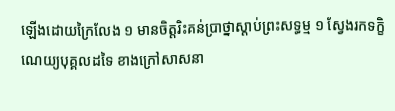ឡើងដោយក្រៃលែង ១ មានចិត្តរិះគន់ប្រាថ្នាស្តាប់ព្រះសទ្ធម្ម ១ ស្វែងរកទក្ខិណេយ្យបុគ្គលដទៃ ខាងក្រៅសាសនា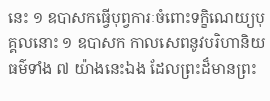នេះ ១ ឧបាសកធ្វើបុព្វការៈចំពោះទក្ខិណេយ្យបុគ្គលនោះ ១ ឧបាសក កាលសេពនូវបរិហានិយធម៌ទាំង ៧ យ៉ាងនេះឯង ដែលព្រះដ៏មានព្រះ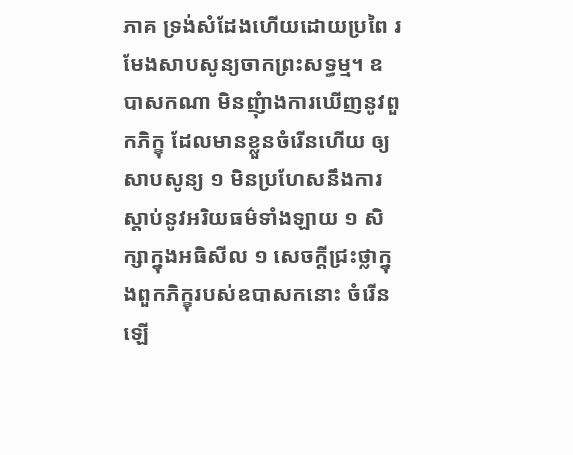ភាគ ទ្រង់សំដែងហើយដោយប្រពៃ រមែងសាបសូន្យចាកព្រះសទ្ធម្ម។ ឧបាសកណា មិនញុំាងការឃើញនូវពួកភិក្ខុ ដែលមានខ្លួនចំរើនហើយ ឲ្យសាបសូន្យ ១ មិនប្រហែសនឹងការស្តាប់នូវអរិយធម៌ទាំងឡាយ ១ សិក្សាក្នុងអធិសីល ១ សេចក្តីជ្រះថ្លាក្នុងពួកភិក្ខុរបស់ឧបាសកនោះ ចំរើនឡើ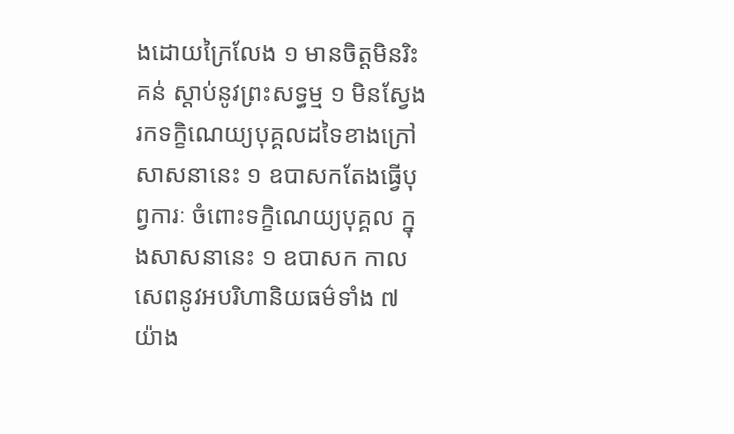ងដោយក្រៃលែង ១ មានចិត្តមិនរិះគន់ ស្តាប់នូវព្រះសទ្ធម្ម ១ មិនស្វែងរកទក្ខិណេយ្យបុគ្គលដទៃខាងក្រៅសាសនានេះ ១ ឧបាសកតែងធ្វើបុព្វការៈ ចំពោះទក្ខិណេយ្យបុគ្គល ក្នុងសាសនានេះ ១ ឧបាសក កាលសេពនូវអបរិហានិយធម៌ទាំង ៧ យ៉ាង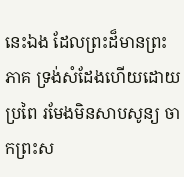នេះឯង ដែលព្រះដ៏មានព្រះភាគ ទ្រង់សំដែងហើយដោយប្រពៃ រមែងមិនសាបសូន្យ ចាកព្រះស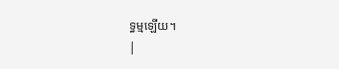ទ្ធម្មឡើយ។
|